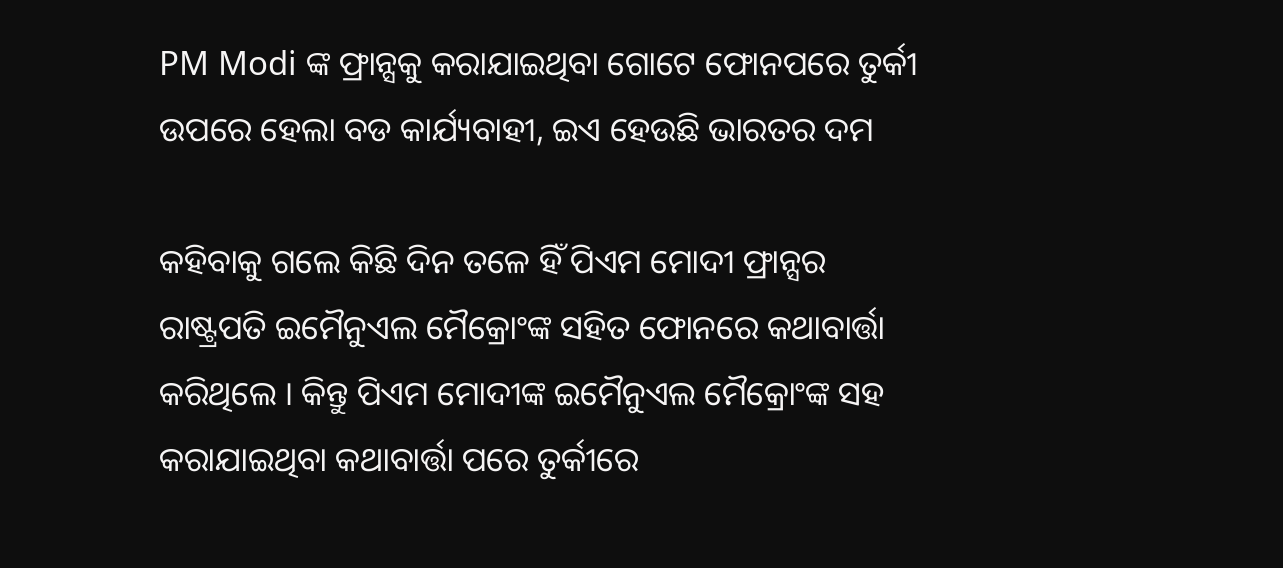PM Modi ଙ୍କ ଫ୍ରାନ୍ସକୁ କରାଯାଇଥିବା ଗୋଟେ ଫୋନପରେ ତୁର୍କୀ ଉପରେ ହେଲା ବଡ କାର୍ଯ୍ୟବାହୀ, ଇଏ ହେଉଛି ଭାରତର ଦମ

କହିବାକୁ ଗଲେ କିଛି ଦିନ ତଳେ ହିଁ ପିଏମ ମୋଦୀ ଫ୍ରାନ୍ସର ରାଷ୍ଟ୍ରପତି ଇମୈନୁଏଲ ମୈକ୍ରୋଂଙ୍କ ସହିତ ଫୋନରେ କଥାବାର୍ତ୍ତା କରିଥିଲେ । କିନ୍ତୁ ପିଏମ ମୋଦୀଙ୍କ ଇମୈନୁଏଲ ମୈକ୍ରୋଂଙ୍କ ସହ କରାଯାଇଥିବା କଥାବାର୍ତ୍ତା ପରେ ତୁର୍କୀରେ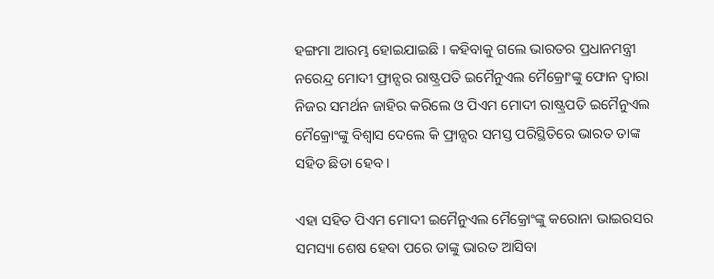ହଙ୍ଗମା ଆରମ୍ଭ ହୋଇଯାଇଛି । କହିବାକୁ ଗଲେ ଭାରତର ପ୍ରଧାନମନ୍ତ୍ରୀ ନରେନ୍ଦ୍ର ମୋଦୀ ଫ୍ରାନ୍ସର ରାଷ୍ଟ୍ରପତି ଇମୈନୁଏଲ ମୈକ୍ରୋଂଙ୍କୁ ଫୋନ ଦ୍ଵାରା ନିଜର ସମର୍ଥନ ଜାହିର କରିଲେ ଓ ପିଏମ ମୋଦୀ ରାଷ୍ଟ୍ରପତି ଇମୈନୁଏଲ ମୈକ୍ରୋଂଙ୍କୁ ବିଶ୍ଵାସ ଦେଲେ କି ଫ୍ରାନ୍ସର ସମସ୍ତ ପରିସ୍ଥିତିରେ ଭାରତ ତାଙ୍କ ସହିତ ଛିଡା ହେବ ।

ଏହା ସହିତ ପିଏମ ମୋଦୀ ଇମୈନୁଏଲ ମୈକ୍ରୋଂଙ୍କୁ କରୋନା ଭାଇରସର ସମସ୍ୟା ଶେଷ ହେବା ପରେ ତାଙ୍କୁ ଭାରତ ଆସିବା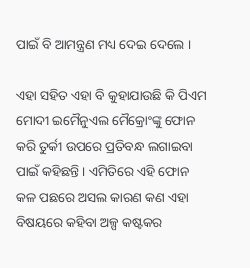ପାଇଁ ବି ଆମନ୍ତ୍ରଣ ମଧ୍ୟ ଦେଇ ଦେଲେ ।

ଏହା ସହିତ ଏହା ବି କୁହାଯାଉଛି କି ପିଏମ ମୋଦୀ ଇମୈନୁଏଲ ମୈକ୍ରୋଂଙ୍କୁ ଫୋନ କରି ତୁର୍କୀ ଉପରେ ପ୍ରତିବନ୍ଧ ଲଗାଇବା ପାଇଁ କହିଛନ୍ତି । ଏମିତିରେ ଏହି ଫୋନ କଳ ପଛରେ ଅସଲ କାରଣ କଣ ଏହା ବିଷୟରେ କହିବା ଅଳ୍ପ କଷ୍ଟକର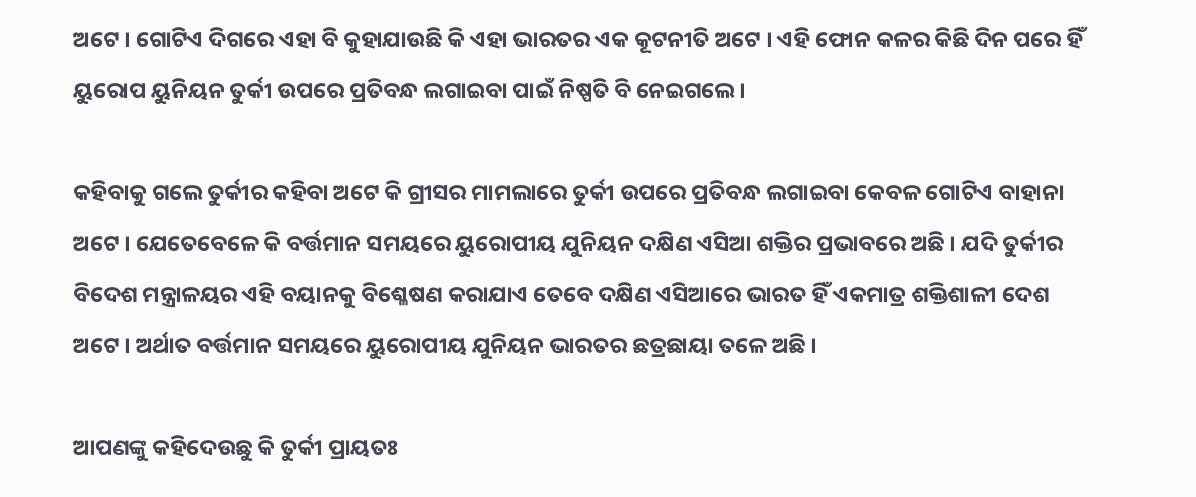ଅଟେ । ଗୋଟିଏ ଦିଗରେ ଏହା ବି କୁହାଯାଉଛି କି ଏହା ଭାରତର ଏକ କୂଟନୀତି ଅଟେ । ଏହି ଫୋନ କଳର କିଛି ଦିନ ପରେ ହିଁ ୟୁରୋପ ୟୁନିୟନ ତୁର୍କୀ ଉପରେ ପ୍ରତିବନ୍ଧ ଲଗାଇବା ପାଇଁ ନିଷ୍ପତି ବି ନେଇଗଲେ ।

କହିବାକୁ ଗଲେ ତୁର୍କୀର କହିବା ଅଟେ କି ଗ୍ରୀସର ମାମଲାରେ ତୁର୍କୀ ଉପରେ ପ୍ରତିବନ୍ଧ ଲଗାଇବା କେବଳ ଗୋଟିଏ ବାହାନା ଅଟେ । ଯେତେବେଳେ କି ବର୍ତ୍ତମାନ ସମୟରେ ୟୁରୋପୀୟ ଯୁନିୟନ ଦକ୍ଷିଣ ଏସିଆ ଶକ୍ତିର ପ୍ରଭାବରେ ଅଛି । ଯଦି ତୁର୍କୀର ବିଦେଶ ମନ୍ତ୍ରାଳୟର ଏହି ବୟାନକୁ ବିଶ୍ଳେଷଣ କରାଯାଏ ତେବେ ଦକ୍ଷିଣ ଏସିଆରେ ଭାରତ ହିଁ ଏକମାତ୍ର ଶକ୍ତିଶାଳୀ ଦେଶ ଅଟେ । ଅର୍ଥାତ ବର୍ତ୍ତମାନ ସମୟରେ ୟୁରୋପୀୟ ଯୁନିୟନ ଭାରତର ଛତ୍ରଛାୟା ତଳେ ଅଛି ।

ଆପଣଙ୍କୁ କହିଦେଉଛୁ କି ତୁର୍କୀ ପ୍ରାୟତଃ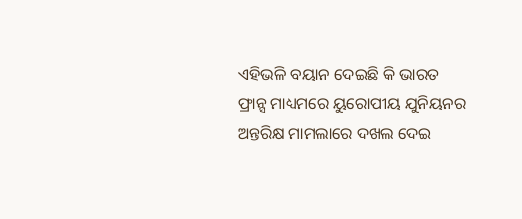ଏହିଭଳି ବୟାନ ଦେଇଛି କି ଭାରତ ଫ୍ରାନ୍ସ ମାଧ୍ୟମରେ ୟୁରୋପୀୟ ଯୁନିୟନର ଅନ୍ତରିକ୍ଷ ମାମଲାରେ ଦଖଲ ଦେଇ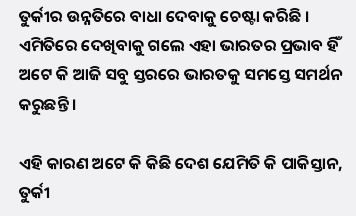ତୁର୍କୀର ଉନ୍ନତିରେ ବାଧା ଦେବାକୁ ଚେଷ୍ଟା କରିଛି । ଏମିତିରେ ଦେଖିବାକୁ ଗଲେ ଏହା ଭାରତର ପ୍ରଭାବ ହିଁ ଅଟେ କି ଆଜି ସବୁ ସ୍ତରରେ ଭାରତକୁ ସମସ୍ତେ ସମର୍ଥନ କରୁଛନ୍ତି ।

ଏହି କାରଣ ଅଟେ କି କିଛି ଦେଶ ଯେମିତି କି ପାକିସ୍ତାନ, ତୁର୍କୀ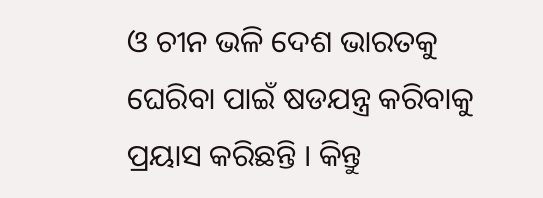ଓ ଚୀନ ଭଳି ଦେଶ ଭାରତକୁ ଘେରିବା ପାଇଁ ଷଡଯନ୍ତ୍ର କରିବାକୁ ପ୍ରୟାସ କରିଛନ୍ତି । କିନ୍ତୁ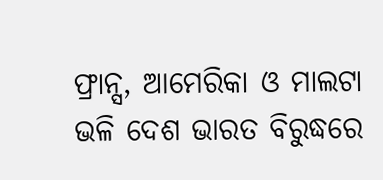ଫ୍ରାନ୍ସ, ଆମେରିକା ଓ ମାଲଟା ଭଳି ଦେଶ ଭାରତ ବିରୁଦ୍ଧରେ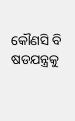କୌଣସି ବି ଷଡଯନ୍ତ୍ରକୁ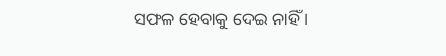ସଫଳ ହେବାକୁ ଦେଇ ନାହିଁ ।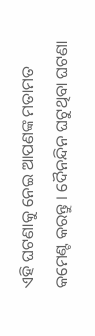ଏହି ଘଟଣାକୁ ନେଇ ଆପଣଙ୍କ ମତାମତ କମେଣ୍ଟ କରନ୍ତୁ । ଦୈନନ୍ଦିନ ଘଟୁଥିବା ଘଟଣା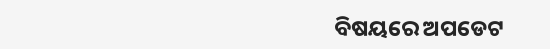ବିଷୟରେ ଅପଡେଟ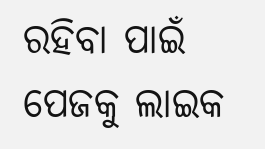ରହିବା ପାଇଁ ପେଜକୁ ଲାଇକ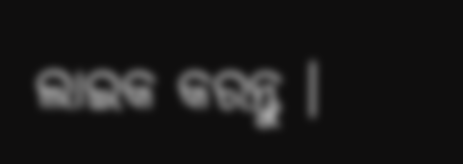ଲାଇକ କରନ୍ତୁ ।